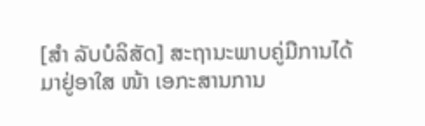[ສຳ ລັບບໍລິສັດ] ສະຖານະພາບຄູ່ມືການໄດ້ມາຢູ່ອາໃສ ໜ້າ ເອກະສານການ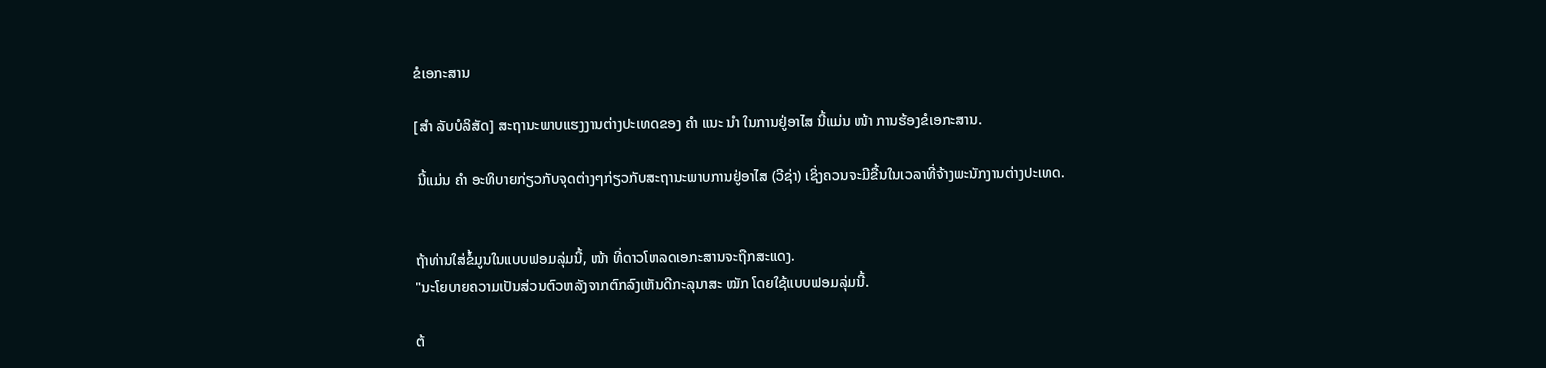ຂໍເອກະສານ

[ສຳ ລັບບໍລິສັດ] ສະຖານະພາບແຮງງານຕ່າງປະເທດຂອງ ຄຳ ແນະ ນຳ ໃນການຢູ່ອາໄສ ນີ້ແມ່ນ ໜ້າ ການຮ້ອງຂໍເອກະສານ.

 ນີ້ແມ່ນ ຄຳ ອະທິບາຍກ່ຽວກັບຈຸດຕ່າງໆກ່ຽວກັບສະຖານະພາບການຢູ່ອາໄສ (ວີຊ່າ) ເຊິ່ງຄວນຈະມີຂື້ນໃນເວລາທີ່ຈ້າງພະນັກງານຕ່າງປະເທດ.


ຖ້າທ່ານໃສ່ຂໍ້ມູນໃນແບບຟອມລຸ່ມນີ້, ໜ້າ ທີ່ດາວໂຫລດເອກະສານຈະຖືກສະແດງ.
"ນະໂຍບາຍຄວາມເປັນສ່ວນຕົວຫລັງຈາກຕົກລົງເຫັນດີກະລຸນາສະ ໝັກ ໂດຍໃຊ້ແບບຟອມລຸ່ມນີ້.

ຕ້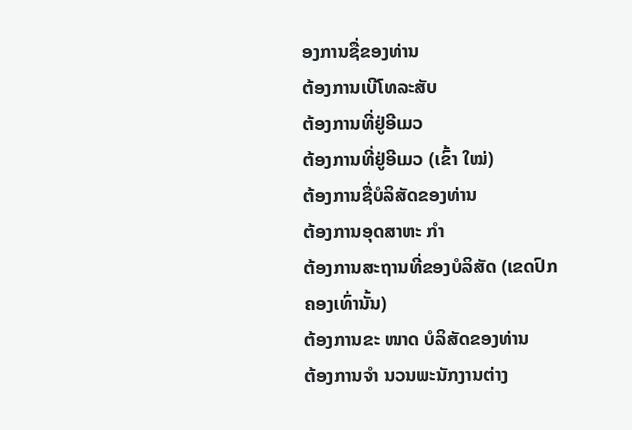ອງການຊື່ຂອງທ່ານ
ຕ້ອງການເບີໂທລະສັບ
ຕ້ອງການທີ່ຢູ່ອີເມວ
ຕ້ອງການທີ່ຢູ່ອີເມວ (ເຂົ້າ ໃໝ່)
ຕ້ອງການຊື່ບໍລິສັດຂອງທ່ານ
ຕ້ອງການອຸດສາຫະ ກຳ
ຕ້ອງການສະຖານທີ່ຂອງບໍລິສັດ (ເຂດປົກຄອງເທົ່ານັ້ນ)
ຕ້ອງການຂະ ໜາດ ບໍລິສັດຂອງທ່ານ
ຕ້ອງການຈຳ ນວນພະນັກງານຕ່າງ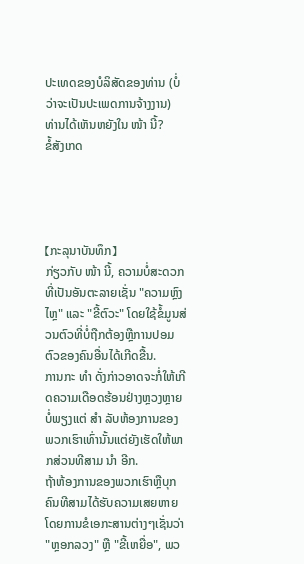ປະເທດຂອງບໍລິສັດຂອງທ່ານ (ບໍ່ວ່າຈະເປັນປະເພດການຈ້າງງານ)
ທ່ານໄດ້ເຫັນຫຍັງໃນ ໜ້າ ນີ້?
ຂໍ້ສັງເກດ




【ກະລຸນາບັນທຶກ】
ກ່ຽວກັບ ໜ້າ ນີ້, ຄວາມບໍ່ສະດວກທີ່ເປັນອັນຕະລາຍເຊັ່ນ "ຄວາມຫຼົງໄຫຼ" ແລະ "ຂີ້ຕົວະ" ໂດຍໃຊ້ຂໍ້ມູນສ່ວນຕົວທີ່ບໍ່ຖືກຕ້ອງຫຼືການປອມຕົວຂອງຄົນອື່ນໄດ້ເກີດຂື້ນ.
ການກະ ທຳ ດັ່ງກ່າວອາດຈະກໍ່ໃຫ້ເກີດຄວາມເດືອດຮ້ອນຢ່າງຫຼວງຫຼາຍບໍ່ພຽງແຕ່ ສຳ ລັບຫ້ອງການຂອງພວກເຮົາເທົ່ານັ້ນແຕ່ຍັງເຮັດໃຫ້ພາກສ່ວນທີສາມ ນຳ ອີກ.
ຖ້າຫ້ອງການຂອງພວກເຮົາຫຼືບຸກຄົນທີສາມໄດ້ຮັບຄວາມເສຍຫາຍໂດຍການຂໍເອກະສານຕ່າງໆເຊັ່ນວ່າ "ຫຼອກລວງ" ຫຼື "ຂີ້ເຫຍື່ອ", ພວ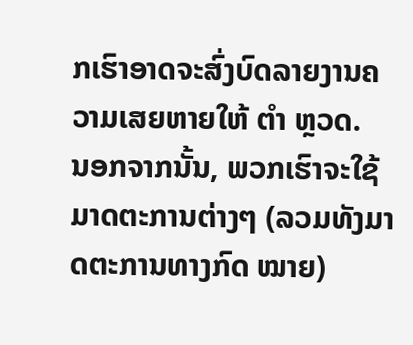ກເຮົາອາດຈະສົ່ງບົດລາຍງານຄວາມເສຍຫາຍໃຫ້ ຕຳ ຫຼວດ.
ນອກຈາກນັ້ນ, ພວກເຮົາຈະໃຊ້ມາດຕະການຕ່າງໆ (ລວມທັງມາດຕະການທາງກົດ ໝາຍ)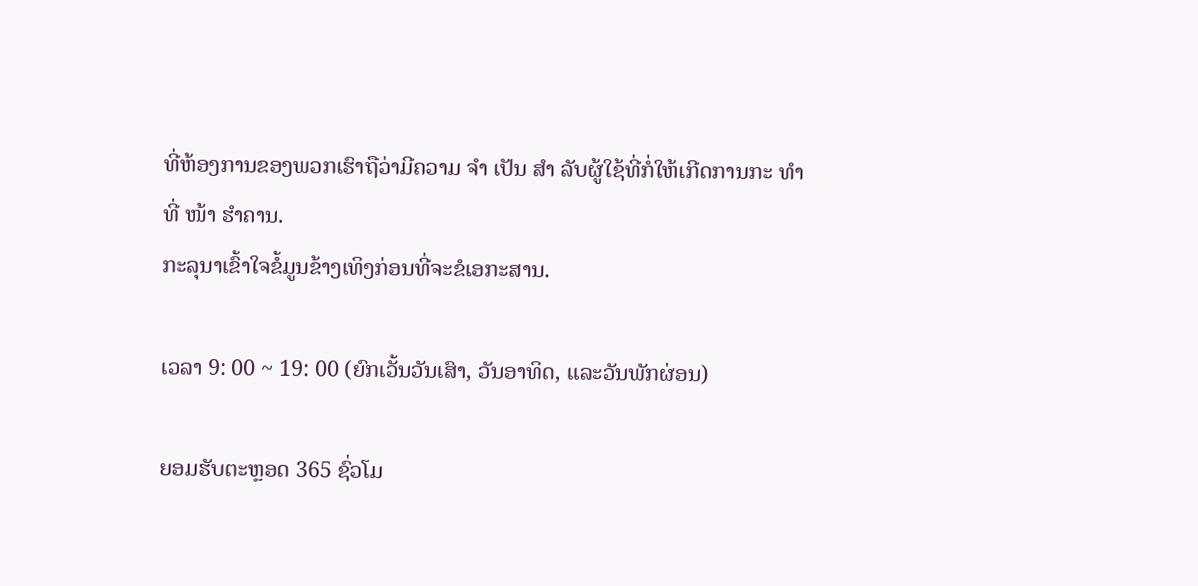ທີ່ຫ້ອງການຂອງພວກເຮົາຖືວ່າມີຄວາມ ຈຳ ເປັນ ສຳ ລັບຜູ້ໃຊ້ທີ່ກໍ່ໃຫ້ເກີດການກະ ທຳ ທີ່ ໜ້າ ຮໍາຄານ.
ກະລຸນາເຂົ້າໃຈຂໍ້ມູນຂ້າງເທິງກ່ອນທີ່ຈະຂໍເອກະສານ.

ເວລາ 9: 00 ~ 19: 00 (ຍົກເວັ້ນວັນເສົາ, ວັນອາທິດ, ແລະວັນພັກຜ່ອນ)

ຍອມຮັບຕະຫຼອດ 365 ຊົ່ວໂມ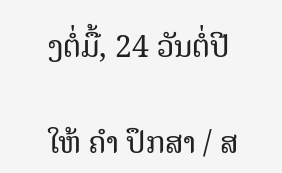ງຕໍ່ມື້, 24 ວັນຕໍ່ປີ

ໃຫ້ ຄຳ ປຶກສາ / ສ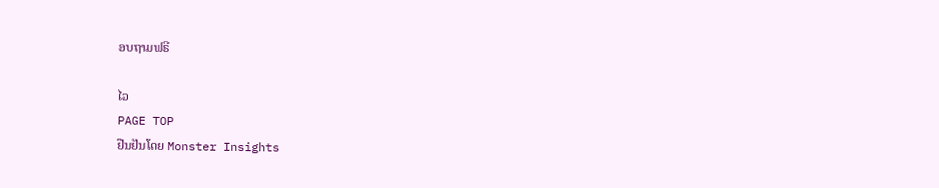ອບຖາມຟຣີ

ໄວ
PAGE TOP
ຢືນຢັນໂດຍ Monster Insights